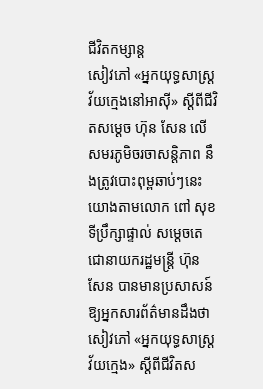ជីវិតកម្សាន្ដ
សៀវភៅ «អ្នកយុទ្ធសាស្ត្រវ័យក្មេងនៅអាស៊ី» ស្តីពីជីវិតសម្តេច ហ៊ុន សែន លើសមរភូមិចរចាសន្តិភាព នឹងត្រូវបោះពុម្ពឆាប់ៗនេះ
យោងតាមលោក ពៅ សុខ ទីប្រឹក្សាផ្ទាល់ សម្តេចតេជោនាយករដ្ឋមន្ត្រី ហ៊ុន សែន បានមានប្រសាសន៍ឱ្យអ្នកសារព័ត៌មានដឹងថា សៀវភៅ «អ្នកយុទ្ធសាស្ត្រវ័យក្មេង» ស្តីពីជីវិតស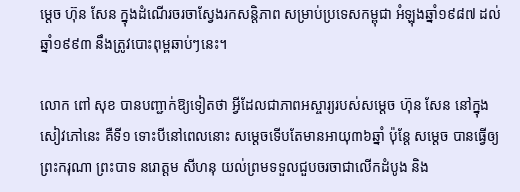ម្តេច ហ៊ុន សែន ក្នុងដំណើរចរចាស្វែងរកសន្តិភាព សម្រាប់ប្រទេសកម្ពុជា អំឡុងឆ្នាំ១៩៨៧ ដល់ឆ្នាំ១៩៩៣ នឹងត្រូវបោះពុម្ពឆាប់ៗនេះ។

លោក ពៅ សុខ បានបញ្ជាក់ឱ្យទៀតថា អ្វីដែលជាភាពអស្ចារ្យរបស់សម្តេច ហ៊ុន សែន នៅក្នុងសៀវភៅនេះ គឺទី១ ទោះបីនៅពេលនោះ សម្តេចទើបតែមានអាយុ៣៦ឆ្នាំ ប៉ុន្តែ សម្តេច បានធ្វើឲ្យព្រះករុណា ព្រះបាទ នរោត្តម សីហនុ យល់ព្រមទទួលជួបចរចាជាលើកដំបូង និង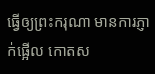ធ្វើឲ្យព្រះករុណា មានការភ្ញាក់ផ្អើល កោតស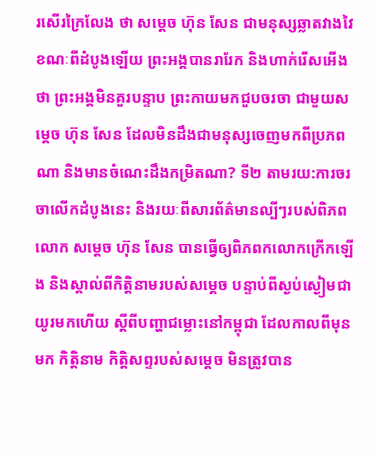រសើរក្រៃលែង ថា សម្តេច ហ៊ុន សែន ជាមនុស្សឆ្លាតវាងវៃ ខណៈពីដំបូងឡើយ ព្រះអង្គបានរារែក និងហាក់រើសអើងថា ព្រះអង្គមិនគួរបន្ទាប ព្រះកាយមកជួបចរចា ជាមួយសម្តេច ហ៊ុន សែន ដែលមិនដឹងជាមនុស្សចេញមកពីប្រភពណា និងមានចំណេះដឹងកម្រិតណា? ទី២ តាមរយ:ការចរចាលើកដំបូងនេះ និងរយៈពីសារព័ត៌មានល្បីៗរបស់ពិភពលោក សម្តេច ហ៊ុន សែន បានធ្វើឲ្យពិភពកលោកក្រើកឡើង និងស្គាល់ពីកិត្តិនាមរបស់សម្តេច បន្ទាប់ពីស្ងប់ស្ងៀមជាយូរមកហើយ ស្តីពីបញ្ហាជម្លោះនៅកម្ពុជា ដែលកាលពីមុនមក កិត្តិនាម កិត្តិសព្ទរបស់សម្តេច មិនត្រូវបាន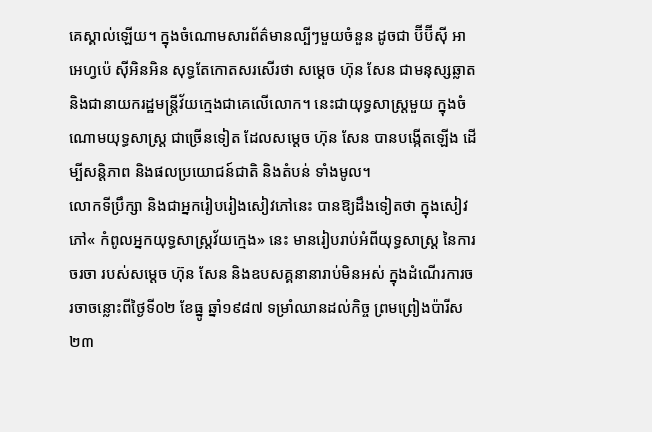គេស្គាល់ឡើយ។ ក្នុងចំណោមសារព័ត៌មានល្បីៗមួយចំនួន ដូចជា ប៊ីប៊ីស៊ី អាអេហ្វប៉េ ស៊ីអិនអិន សុទ្ធតែកោតសរសើរថា សម្តេច ហ៊ុន សែន ជាមនុស្សឆ្លាត និងជានាយករដ្ឋមន្ត្រីវ័យក្មេងជាគេលើលោក។ នេះជាយុទ្ធសាស្ត្រមួយ ក្នុងចំណោមយុទ្ធសាស្ត្រ ជាច្រើនទៀត ដែលសម្តេច ហ៊ុន សែន បានបង្កើតឡើង ដើម្បីសន្តិភាព និងផលប្រយោជន៍ជាតិ និងតំបន់ ទាំងមូល។
លោកទីប្រឹក្សា និងជាអ្នករៀបរៀងសៀវភៅនេះ បានឱ្យដឹងទៀតថា ក្នុងសៀវភៅ« កំពូលអ្នកយុទ្ធសាស្ត្រវ័យក្មេង» នេះ មានរៀបរាប់អំពីយុទ្ធសាស្ត្រ នៃការចរចា របស់សម្តេច ហ៊ុន សែន និងឧបសគ្គនានារាប់មិនអស់ ក្នុងដំណើរការចរចាចន្លោះពីថ្ងៃទី០២ ខែធ្នូ ឆ្នាំ១៩៨៧ ទម្រាំឈានដល់កិច្ច ព្រមព្រៀងប៉ារីស២៣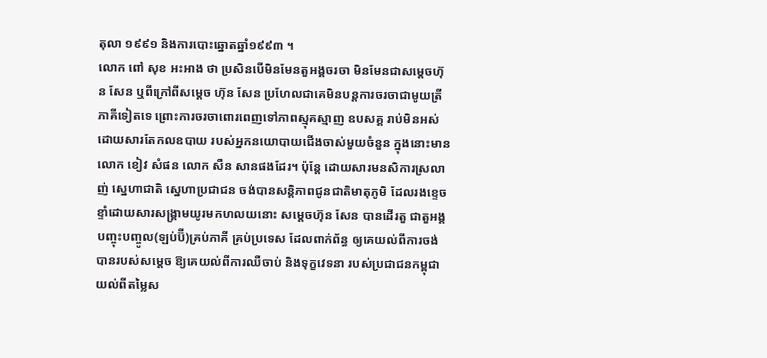តុលា ១៩៩១ និងការបោះឆ្នោតឆ្នាំ១៩៩៣ ។
លោក ពៅ សុខ អះអាង ថា ប្រសិនបើមិនមែនតួអង្គចរចា មិនមែនជាសម្តេចហ៊ុន សែន ឬពីក្រៅពីសម្តេច ហ៊ុន សែន ប្រហែលជាគេមិនបន្តការចរចាជាមូយត្រីភាគីទៀតទេ ព្រោះការចរចាពោរពេញទៅភាពស្មុគស្មាញ ឧបសគ្គ រាប់មិនអស់ ដោយសារតែកលឧបាយ របស់អ្នកនយោបាយជើងចាស់មួយចំនួន ក្នុងនោះមានលោក ខៀវ សំផន លោក សឺន សានផងដែរ។ ប៉ុន្តែ ដោយសារមនសិការស្រលាញ់ ស្នេហាជាតិ ស្នេហាប្រជាជន ចង់បានសន្តិភាពជូនជាតិមាតុភូមិ ដែលរងខ្ទេចខ្ទាំដោយសារសង្គ្រាមយូរមកហលយនោះ សម្តេចហ៊ុន សែន បានដើរតួ ជាតួអង្គបញ្ចុះបញ្ចូល(ឡប់ប៊ី)គ្រប់ភាគី គ្រប់ប្រទេស ដែលពាក់ព័ន្ធ ឲ្យគេយល់ពីការចង់បានរបស់សម្តេច ឱ្យគេយល់ពីការឈឺចាប់ និងទុក្ខវេទនា របស់ប្រជាជនកម្ពុជា យល់ពីតម្លៃស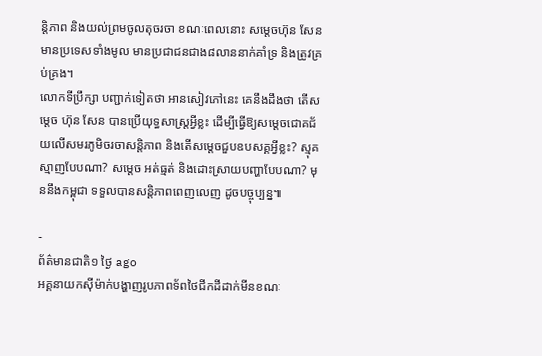ន្តិភាព និងយល់ព្រមចូលតុចរចា ខណៈពេលនោះ សម្តេចហ៊ុន សែន មានប្រទេសទាំងមូល មានប្រជាជនជាង៨លាននាក់គាំទ្រ និងត្រូវគ្រប់គ្រង។
លោកទីប្រឹក្សា បញ្ជាក់ទៀតថា អានសៀវភៅនេះ គេនឹងដឹងថា តើសម្តេច ហ៊ុន សែន បានប្រើយុទ្ធសាស្ត្រអ្វីខ្លះ ដើម្បីធ្វើឱ្យសម្តេចជោគជ័យលើសមរភូមិចរចាសន្តិភាព និងតើសម្តេចជួបឧបសគ្គអ្វីខ្លះ? ស្មុគស្មាញបែបណា? សម្តេច អត់ធ្មត់ និងដោះស្រាយបញ្ហាបែបណា? មុននឹងកម្ពុជា ទទួលបានសន្តិភាពពេញលេញ ដូចបច្ចុប្បន្ន៕

-
ព័ត៌មានជាតិ១ ថ្ងៃ ago
អគ្គនាយកស៊ីម៉ាក់បង្ហាញរូបភាពទ័ពថៃជីកដីដាក់មីនខណៈ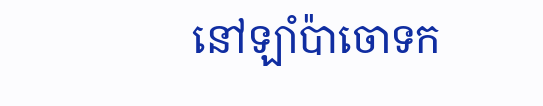នៅឡាំប៉ាចោទក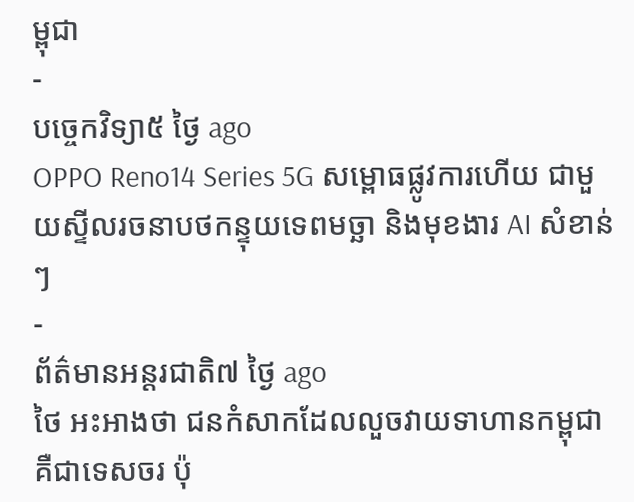ម្ពុជា
-
បច្ចេកវិទ្យា៥ ថ្ងៃ ago
OPPO Reno14 Series 5G សម្ពោធផ្លូវការហើយ ជាមួយស្ទីលរចនាបថកន្ទុយទេពមច្ឆា និងមុខងារ AI សំខាន់ៗ
-
ព័ត៌មានអន្ដរជាតិ៧ ថ្ងៃ ago
ថៃ អះអាងថា ជនកំសាកដែលលួចវាយទាហានកម្ពុជា គឺជាទេសចរ ប៉ុ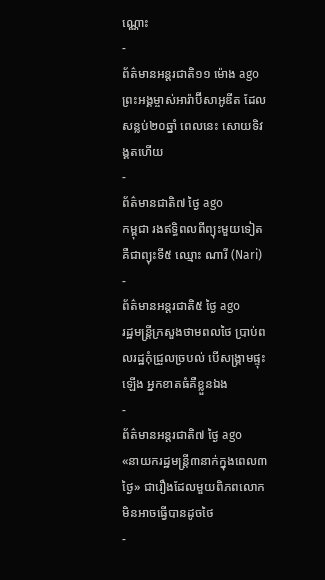ណ្ណោះ
-
ព័ត៌មានអន្ដរជាតិ១១ ម៉ោង ago
ព្រះអង្គម្ចាស់អារ៉ាប៊ីសាអូឌីត ដែលសន្លប់២០ឆ្នាំ ពេលនេះ សោយទិវង្គតហើយ
-
ព័ត៌មានជាតិ៧ ថ្ងៃ ago
កម្ពុជា រងឥទ្ធិពលពីព្យុះមួយទៀត គឺជាព្យុះទី៥ ឈ្មោះ ណារី (Nari)
-
ព័ត៌មានអន្ដរជាតិ៥ ថ្ងៃ ago
រដ្ឋមន្ត្រីក្រសួងថាមពលថៃ ប្រាប់ពលរដ្ឋកុំជ្រួលច្របល់ បើសង្គ្រាមផ្ទុះឡើង អ្នកខាតធំគឺខ្លួនឯង
-
ព័ត៌មានអន្ដរជាតិ៧ ថ្ងៃ ago
«នាយករដ្ឋមន្ត្រី៣នាក់ក្នុងពេល៣ថ្ងៃ» ជារឿងដែលមួយពិភពលោក មិនអាចធ្វើបានដូចថៃ
-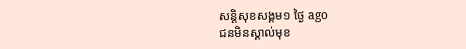សន្តិសុខសង្គម១ ថ្ងៃ ago
ជនមិនស្គាល់មុខ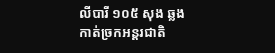លីបារី ១០៥ សុង ឆ្លងកាត់ច្រកអន្តរជាតិ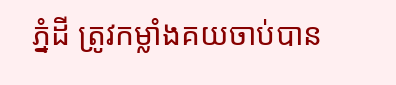ភ្នំដី ត្រូវកម្លាំងគយចាប់បាន